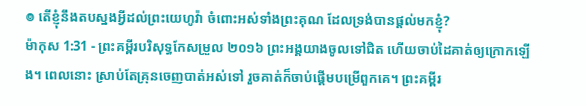៙ តើខ្ញុំនឹងតបស្នងអ្វីដល់ព្រះយេហូវ៉ា ចំពោះអស់ទាំងព្រះគុណ ដែលទ្រង់បានផ្តល់មកខ្ញុំ?
ម៉ាកុស 1:31 - ព្រះគម្ពីរបរិសុទ្ធកែសម្រួល ២០១៦ ព្រះអង្គយាងចូលទៅជិត ហើយចាប់ដៃគាត់ឲ្យក្រោកឡើង។ ពេលនោះ ស្រាប់តែគ្រុនចេញបាត់អស់ទៅ រួចគាត់ក៏ចាប់ផ្ដើមបម្រើពួកគេ។ ព្រះគម្ពីរ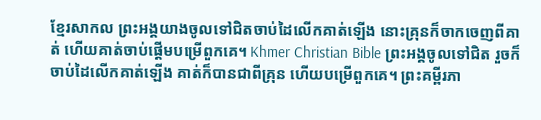ខ្មែរសាកល ព្រះអង្គយាងចូលទៅជិតចាប់ដៃលើកគាត់ឡើង នោះគ្រុនក៏ចាកចេញពីគាត់ ហើយគាត់ចាប់ផ្ដើមបម្រើពួកគេ។ Khmer Christian Bible ព្រះអង្គចូលទៅជិត រួចក៏ចាប់ដៃលើកគាត់ឡើង គាត់ក៏បានជាពីគ្រុន ហើយបម្រើពួកគេ។ ព្រះគម្ពីរភា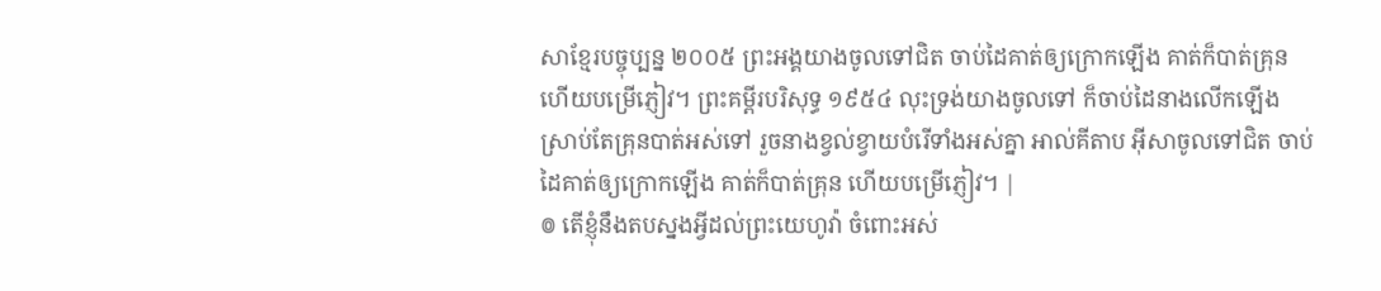សាខ្មែរបច្ចុប្បន្ន ២០០៥ ព្រះអង្គយាងចូលទៅជិត ចាប់ដៃគាត់ឲ្យក្រោកឡើង គាត់ក៏បាត់គ្រុន ហើយបម្រើភ្ញៀវ។ ព្រះគម្ពីរបរិសុទ្ធ ១៩៥៤ លុះទ្រង់យាងចូលទៅ ក៏ចាប់ដៃនាងលើកឡើង ស្រាប់តែគ្រុនបាត់អស់ទៅ រួចនាងខ្វល់ខ្វាយបំរើទាំងអស់គ្នា អាល់គីតាប អ៊ីសាចូលទៅជិត ចាប់ដៃគាត់ឲ្យក្រោកឡើង គាត់ក៏បាត់គ្រុន ហើយបម្រើភ្ញៀវ។ |
៙ តើខ្ញុំនឹងតបស្នងអ្វីដល់ព្រះយេហូវ៉ា ចំពោះអស់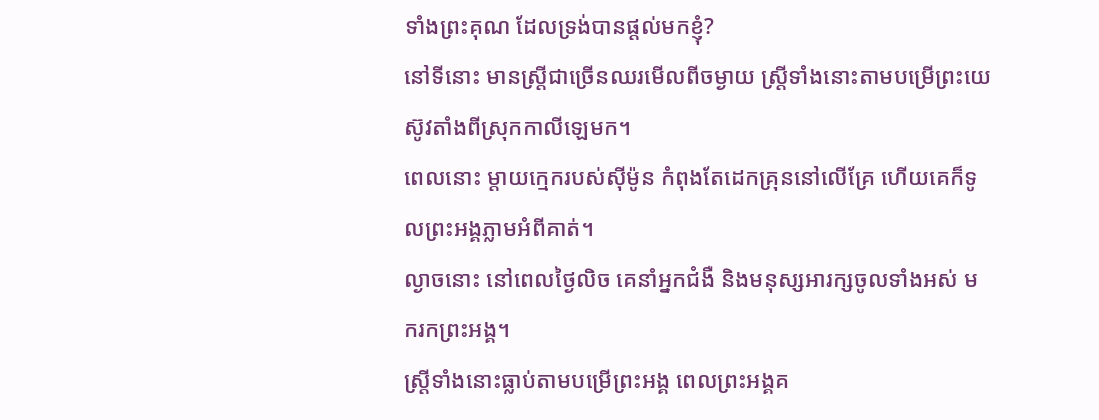ទាំងព្រះគុណ ដែលទ្រង់បានផ្តល់មកខ្ញុំ?
នៅទីនោះ មានស្ត្រីជាច្រើនឈរមើលពីចម្ងាយ ស្ត្រីទាំងនោះតាមបម្រើព្រះយេស៊ូវតាំងពីស្រុកកាលីឡេមក។
ពេលនោះ ម្តាយក្មេករបស់ស៊ីម៉ូន កំពុងតែដេកគ្រុននៅលើគ្រែ ហើយគេក៏ទូលព្រះអង្គភ្លាមអំពីគាត់។
ល្ងាចនោះ នៅពេលថ្ងៃលិច គេនាំអ្នកជំងឺ និងមនុស្សអារក្សចូលទាំងអស់ មករកព្រះអង្គ។
ស្ត្រីទាំងនោះធ្លាប់តាមបម្រើព្រះអង្គ ពេលព្រះអង្គគ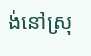ង់នៅស្រុ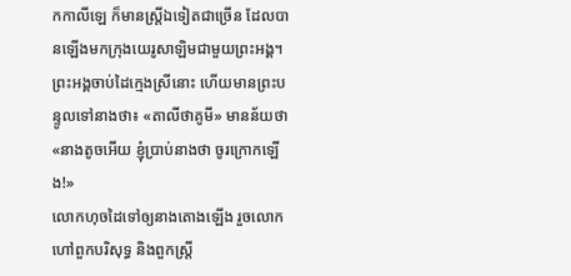កកាលីឡេ ក៏មានស្ត្រីឯទៀតជាច្រើន ដែលបានឡើងមកក្រុងយេរូសាឡិមជាមួយព្រះអង្គ។
ព្រះអង្គចាប់ដៃក្មេងស្រីនោះ ហើយមានព្រះបន្ទូលទៅនាងថា៖ «តាលីថាគូមី» មានន័យថា «នាងតូចអើយ ខ្ញុំប្រាប់នាងថា ចូរក្រោកឡើង!»
លោកហុចដៃទៅឲ្យនាងតោងឡើង រួចលោកហៅពួកបរិសុទ្ធ និងពួកស្ត្រី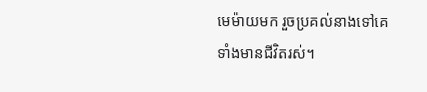មេម៉ាយមក រួចប្រគល់នាងទៅគេទាំងមានជីវិតរស់។